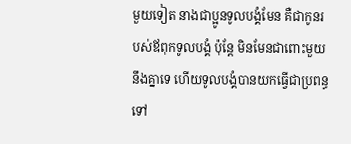មួយទៀត នាងជាប្អូនទូលបង្គំមែន គឺជាកូនរបស់ឪពុកទូលបង្គំ ប៉ុន្តែ មិនមែនជាពោះមួយនឹងគ្នាទេ ហើយទូលបង្គំបានយកធ្វើជាប្រពន្ធទៅ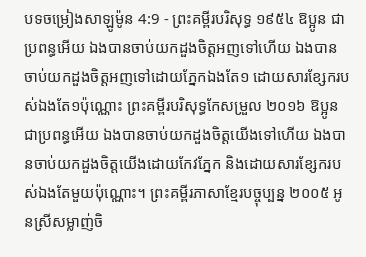បទចម្រៀងសាឡូម៉ូន 4:9 - ព្រះគម្ពីរបរិសុទ្ធ ១៩៥៤ ឱប្អូន ជាប្រពន្ធអើយ ឯងបានចាប់យកដួងចិត្តអញទៅហើយ ឯងបានចាប់យកដួងចិត្តអញទៅដោយភ្នែកឯងតែ១ ដោយសារខ្សែករបស់ឯងតែ១ប៉ុណ្ណោះ ព្រះគម្ពីរបរិសុទ្ធកែសម្រួល ២០១៦ ឱប្អូន ជាប្រពន្ធអើយ ឯងបានចាប់យកដួងចិត្តយើងទៅហើយ ឯងបានចាប់យកដួងចិត្តយើងដោយកែវភ្នែក និងដោយសារខ្សែករបស់ឯងតែមួយប៉ុណ្ណោះ។ ព្រះគម្ពីរភាសាខ្មែរបច្ចុប្បន្ន ២០០៥ អូនស្រីសម្លាញ់ចិ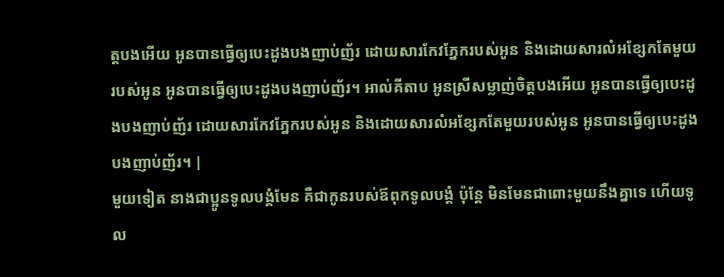ត្តបងអើយ អូនបានធ្វើឲ្យបេះដូងបងញាប់ញ័រ ដោយសារកែវភ្នែករបស់អូន និងដោយសារលំអខ្សែកតែមួយរបស់អូន អូនបានធ្វើឲ្យបេះដូងបងញាប់ញ័រ។ អាល់គីតាប អូនស្រីសម្លាញ់ចិត្តបងអើយ អូនបានធ្វើឲ្យបេះដូងបងញាប់ញ័រ ដោយសារកែវភ្នែករបស់អូន និងដោយសារលំអខ្សែកតែមួយរបស់អូន អូនបានធ្វើឲ្យបេះដូងបងញាប់ញ័រ។ |
មួយទៀត នាងជាប្អូនទូលបង្គំមែន គឺជាកូនរបស់ឪពុកទូលបង្គំ ប៉ុន្តែ មិនមែនជាពោះមួយនឹងគ្នាទេ ហើយទូល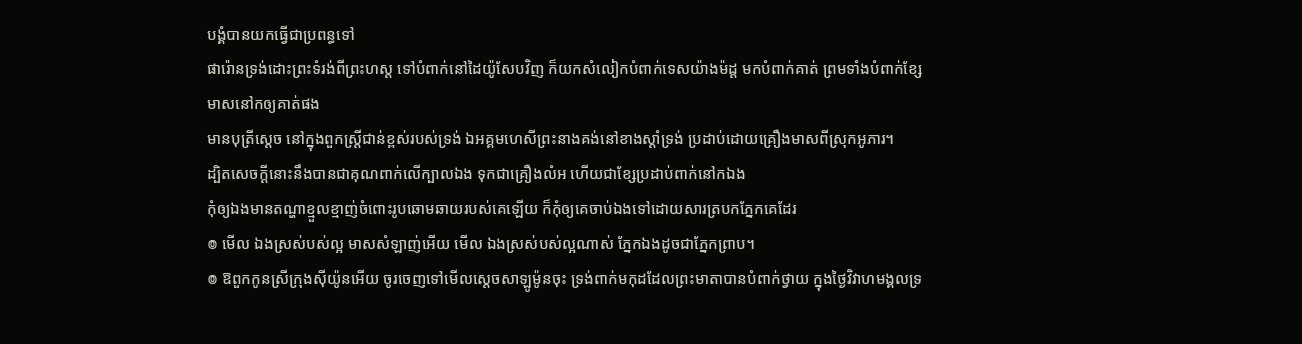បង្គំបានយកធ្វើជាប្រពន្ធទៅ
ផារ៉ោនទ្រង់ដោះព្រះទំរង់ពីព្រះហស្ត ទៅបំពាក់នៅដៃយ៉ូសែបវិញ ក៏យកសំលៀកបំពាក់ទេសយ៉ាងម៉ដ្ត មកបំពាក់គាត់ ព្រមទាំងបំពាក់ខ្សែមាសនៅកឲ្យគាត់ផង
មានបុត្រីស្តេច នៅក្នុងពួកស្ត្រីជាន់ខ្ពស់របស់ទ្រង់ ឯអគ្គមហេសីព្រះនាងគង់នៅខាងស្តាំទ្រង់ ប្រដាប់ដោយគ្រឿងមាសពីស្រុកអូភារ។
ដ្បិតសេចក្ដីនោះនឹងបានជាគុណពាក់លើក្បាលឯង ទុកជាគ្រឿងលំអ ហើយជាខ្សែប្រដាប់ពាក់នៅកឯង
កុំឲ្យឯងមានតណ្ហាខ្មួលខ្មាញ់ចំពោះរូបឆោមឆាយរបស់គេឡើយ ក៏កុំឲ្យគេចាប់ឯងទៅដោយសារត្របកភ្នែកគេដែរ
៙ មើល ឯងស្រស់បស់ល្អ មាសសំឡាញ់អើយ មើល ឯងស្រស់បស់ល្អណាស់ ភ្នែកឯងដូចជាភ្នែកព្រាប។
៙ ឱពួកកូនស្រីក្រុងស៊ីយ៉ូនអើយ ចូរចេញទៅមើលស្តេចសាឡូម៉ូនចុះ ទ្រង់ពាក់មកុដដែលព្រះមាតាបានបំពាក់ថ្វាយ ក្នុងថ្ងៃវិវាហមង្គលទ្រ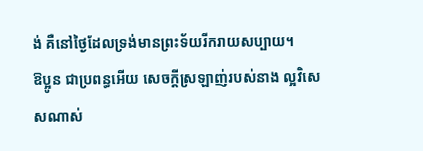ង់ គឺនៅថ្ងៃដែលទ្រង់មានព្រះទ័យរីករាយសប្បាយ។
ឱប្អូន ជាប្រពន្ធអើយ សេចក្ដីស្រឡាញ់របស់នាង ល្អវិសេសណាស់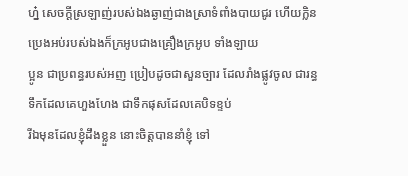ហ្ន៎ សេចក្ដីស្រឡាញ់របស់ឯងឆ្ងាញ់ជាងស្រាទំពាំងបាយជូរ ហើយក្លិនប្រេងអប់របស់ឯងក៏ក្រអូបជាងគ្រឿងក្រអូប ទាំងឡាយ
ប្អូន ជាប្រពន្ធរបស់អញ ប្រៀបដូចជាសួនច្បារ ដែលរាំងផ្លូវចូល ជារន្ធទឹកដែលគេហួងហែង ជាទឹកផុសដែលគេបិទខ្ទប់
រីឯមុនដែលខ្ញុំដឹងខ្លួន នោះចិត្តបាននាំខ្ញុំ ទៅ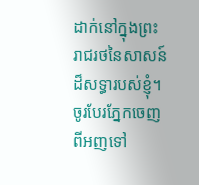ដាក់នៅក្នុងព្រះរាជរថនៃសាសន៍ដ៏សទ្ធារបស់ខ្ញុំ។
ចូរបែរភ្នែកចេញពីអញទៅ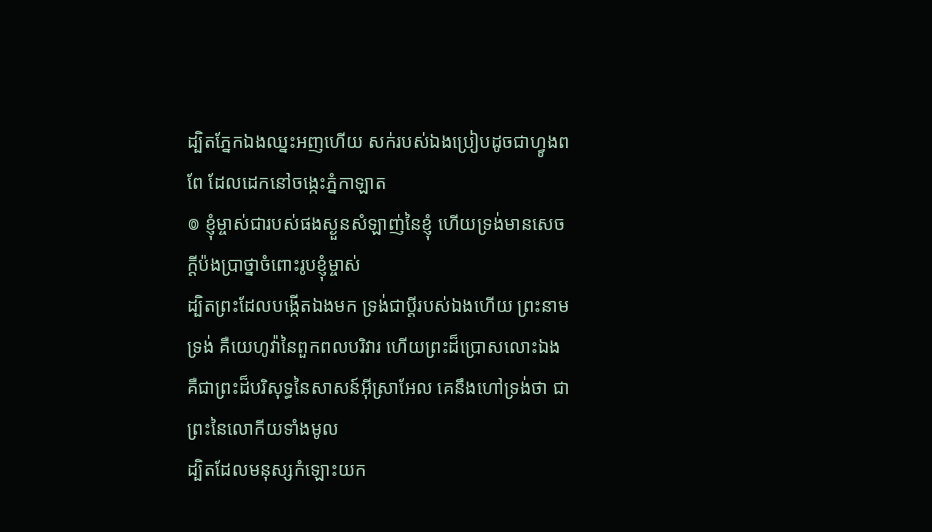ដ្បិតភ្នែកឯងឈ្នះអញហើយ សក់របស់ឯងប្រៀបដូចជាហ្វូងពពែ ដែលដេកនៅចង្កេះភ្នំកាឡាត
៙ ខ្ញុំម្ចាស់ជារបស់ផងស្ងួនសំឡាញ់នៃខ្ញុំ ហើយទ្រង់មានសេចក្ដីប៉ងប្រាថ្នាចំពោះរូបខ្ញុំម្ចាស់
ដ្បិតព្រះដែលបង្កើតឯងមក ទ្រង់ជាប្ដីរបស់ឯងហើយ ព្រះនាមទ្រង់ គឺយេហូវ៉ានៃពួកពលបរិវារ ហើយព្រះដ៏ប្រោសលោះឯង គឺជាព្រះដ៏បរិសុទ្ធនៃសាសន៍អ៊ីស្រាអែល គេនឹងហៅទ្រង់ថា ជាព្រះនៃលោកីយទាំងមូល
ដ្បិតដែលមនុស្សកំឡោះយក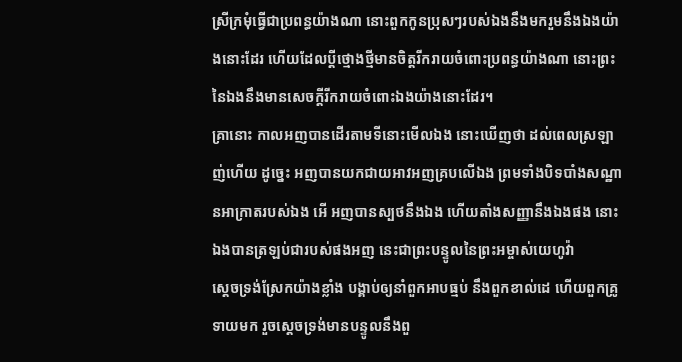ស្រីក្រមុំធ្វើជាប្រពន្ធយ៉ាងណា នោះពួកកូនប្រុសៗរបស់ឯងនឹងមករួមនឹងឯងយ៉ាងនោះដែរ ហើយដែលប្ដីថ្មោងថ្មីមានចិត្តរីករាយចំពោះប្រពន្ធយ៉ាងណា នោះព្រះនៃឯងនឹងមានសេចក្ដីរីករាយចំពោះឯងយ៉ាងនោះដែរ។
គ្រានោះ កាលអញបានដើរតាមទីនោះមើលឯង នោះឃើញថា ដល់ពេលស្រឡាញ់ហើយ ដូច្នេះ អញបានយកជាយអាវអញគ្របលើឯង ព្រមទាំងបិទបាំងសណ្ឋានអាក្រាតរបស់ឯង អើ អញបានស្បថនឹងឯង ហើយតាំងសញ្ញានឹងឯងផង នោះឯងបានត្រឡប់ជារបស់ផងអញ នេះជាព្រះបន្ទូលនៃព្រះអម្ចាស់យេហូវ៉ា
ស្តេចទ្រង់ស្រែកយ៉ាងខ្លាំង បង្គាប់ឲ្យនាំពួកអាបធ្មប់ នឹងពួកខាល់ដេ ហើយពួកគ្រូទាយមក រួចស្តេចទ្រង់មានបន្ទូលនឹងពួ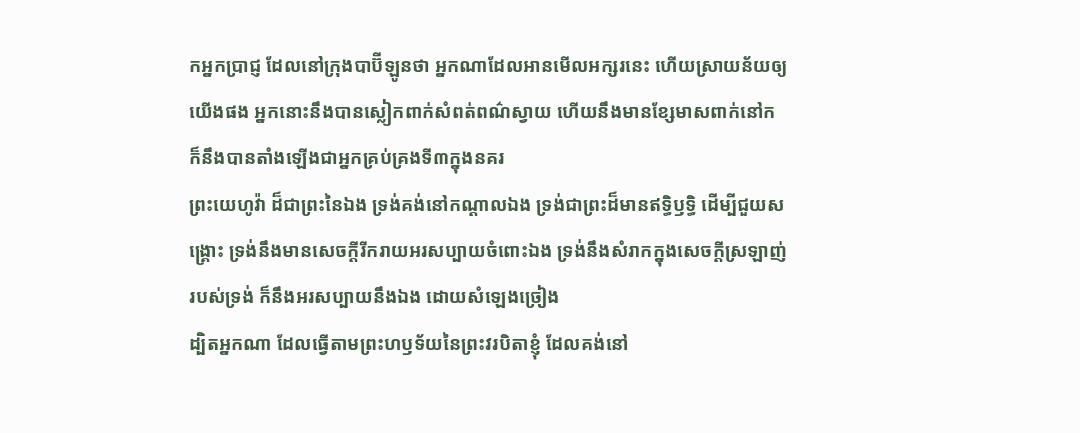កអ្នកប្រាជ្ញ ដែលនៅក្រុងបាប៊ីឡូនថា អ្នកណាដែលអានមើលអក្សរនេះ ហើយស្រាយន័យឲ្យយើងផង អ្នកនោះនឹងបានស្លៀកពាក់សំពត់ពណ៌ស្វាយ ហើយនឹងមានខ្សែមាសពាក់នៅក ក៏នឹងបានតាំងឡើងជាអ្នកគ្រប់គ្រងទី៣ក្នុងនគរ
ព្រះយេហូវ៉ា ដ៏ជាព្រះនៃឯង ទ្រង់គង់នៅកណ្តាលឯង ទ្រង់ជាព្រះដ៏មានឥទ្ធិឫទ្ធិ ដើម្បីជួយសង្គ្រោះ ទ្រង់នឹងមានសេចក្ដីរីករាយអរសប្បាយចំពោះឯង ទ្រង់នឹងសំរាកក្នុងសេចក្ដីស្រឡាញ់របស់ទ្រង់ ក៏នឹងអរសប្បាយនឹងឯង ដោយសំឡេងច្រៀង
ដ្បិតអ្នកណា ដែលធ្វើតាមព្រះហឫទ័យនៃព្រះវរបិតាខ្ញុំ ដែលគង់នៅ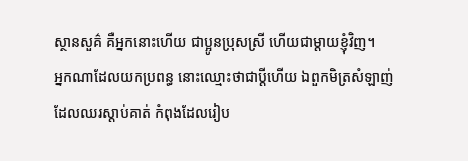ស្ថានសួគ៌ គឺអ្នកនោះហើយ ជាប្អូនប្រុសស្រី ហើយជាម្តាយខ្ញុំវិញ។
អ្នកណាដែលយកប្រពន្ធ នោះឈ្មោះថាជាប្ដីហើយ ឯពួកមិត្រសំឡាញ់ ដែលឈរស្តាប់គាត់ កំពុងដែលរៀប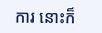ការ នោះក៏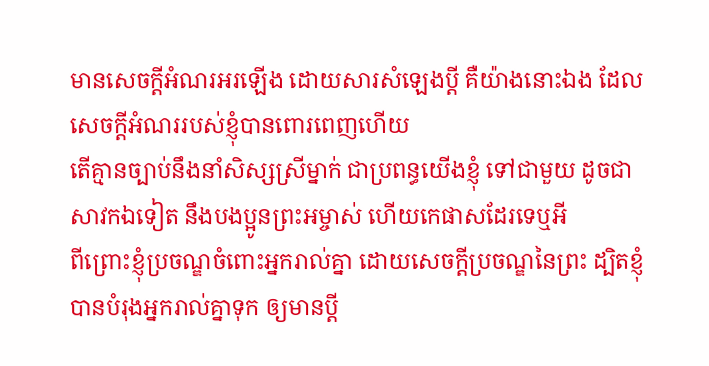មានសេចក្ដីអំណរអរឡើង ដោយសារសំឡេងប្ដី គឺយ៉ាងនោះឯង ដែលសេចក្ដីអំណររបស់ខ្ញុំបានពោរពេញហើយ
តើគ្មានច្បាប់នឹងនាំសិស្សស្រីម្នាក់ ជាប្រពន្ធយើងខ្ញុំ ទៅជាមួយ ដូចជាសាវកឯទៀត នឹងបងប្អូនព្រះអម្ចាស់ ហើយកេផាសដែរទេឬអី
ពីព្រោះខ្ញុំប្រចណ្ឌចំពោះអ្នករាល់គ្នា ដោយសេចក្ដីប្រចណ្ឌនៃព្រះ ដ្បិតខ្ញុំបានបំរុងអ្នករាល់គ្នាទុក ឲ្យមានប្ដី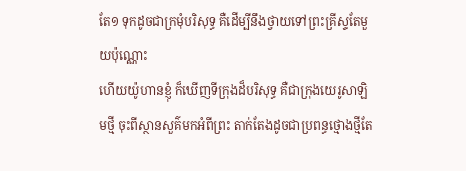តែ១ ទុកដូចជាក្រមុំបរិសុទ្ធ គឺដើម្បីនឹងថ្វាយទៅព្រះគ្រីស្ទតែមួយប៉ុណ្ណោះ
ហើយយ៉ូហានខ្ញុំ ក៏ឃើញទីក្រុងដ៏បរិសុទ្ធ គឺជាក្រុងយេរូសាឡិមថ្មី ចុះពីស្ថានសួគ៌មកអំពីព្រះ តាក់តែងដូចជាប្រពន្ធថ្មោងថ្មីតែ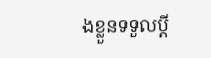ងខ្លួនទទួលប្ដី